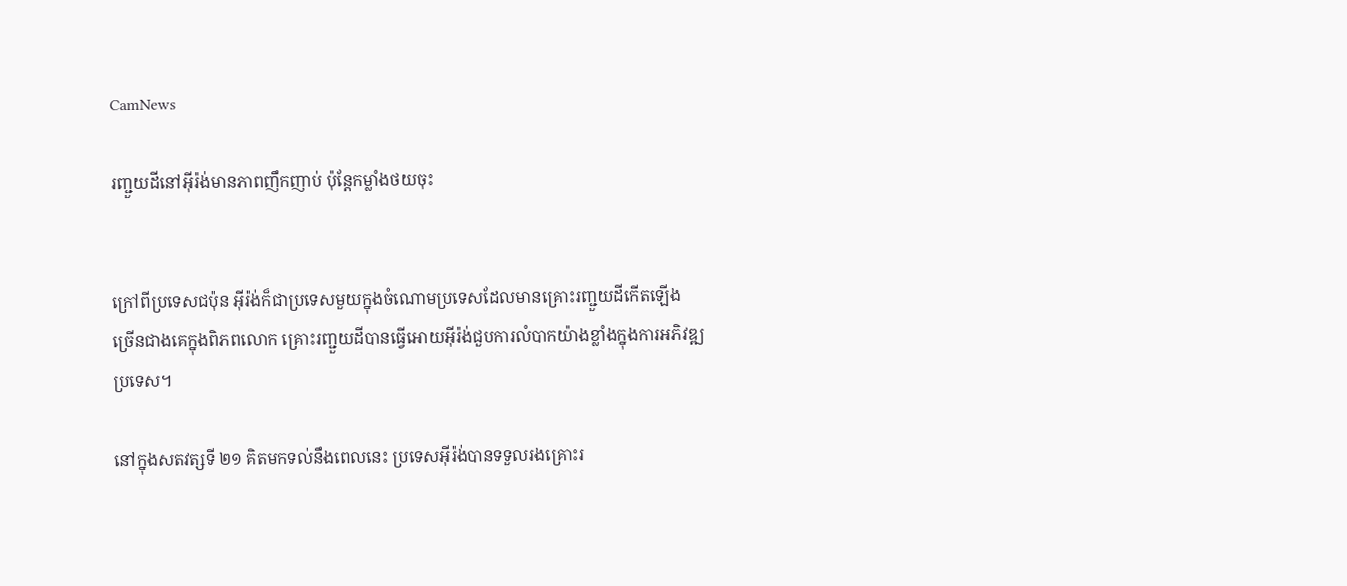CamNews

រញ្ជួយដីនៅអ៊ីរ៉ង់មានភាពញឹកញាប់ ប៉ុន្ដែកម្លាំងថយចុះ


ក្រៅពីប្រទេសជប៉ុន អ៊ីរ៉ង់ក៏ជាប្រទេសមួយក្នុងចំណោមប្រទេសដែលមានគ្រោះរញ្ជួយដីកើតឡើង
ច្រើនជាងគេក្នុងពិភពលោក គ្រោះរញ្ជួយដីបានធ្វើអោយអ៊ីរ៉ង់ជួបការលំបាកយ៉ាងខ្លាំងក្នុងការអភិវឌ្ឍ
ប្រទេស។

នៅក្នុងសតវត្សទី ២១ គិតមកទល់នឹងពេលនេះ ប្រទេសអ៊ីរ៉ង់បានទទួលរងគ្រោះរ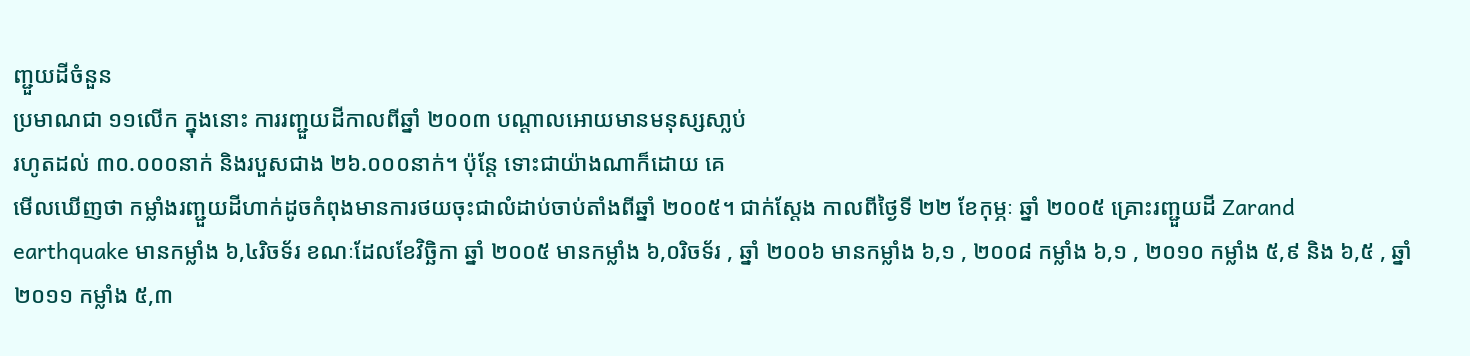ញ្ជួយដីចំនួន
ប្រមាណជា ១១លើក ក្នុងនោះ ការរញ្ជួយដីកាលពីឆ្នាំ ២០០៣ បណ្ដាលអោយមានមនុស្សសា្លប់
រហូតដល់ ៣០.០០០នាក់ និងរបួសជាង ២៦.០០០នាក់។ ប៉ុន្ដែ ទោះជាយ៉ាងណាក៏ដោយ គេ
មើលឃើញថា កម្លាំងរញ្ជួយដីហាក់ដូចកំពុងមានការថយចុះជាលំដាប់ចាប់តាំងពីឆ្នាំ ២០០៥។ ជាក់ស្ដែង កាលពីថ្ងៃទី ២២ ខែកុម្ភៈ ឆ្នាំ ២០០៥ គ្រោះរញ្ជួយដី Zarand earthquake មានកម្លាំង ៦,៤រិចទ័រ ខណៈដែលខែវិច្ឆិកា ឆ្នាំ ២០០៥ មានកម្លាំង ៦,០រិចទ័រ , ឆ្នាំ ២០០៦ មានកម្លាំង ៦,១ , ២០០៨ កម្លាំង ៦,១ , ២០១០ កម្លាំង ៥,៩ និង ៦,៥ , ឆ្នាំ ២០១១ កម្លាំង ៥,៣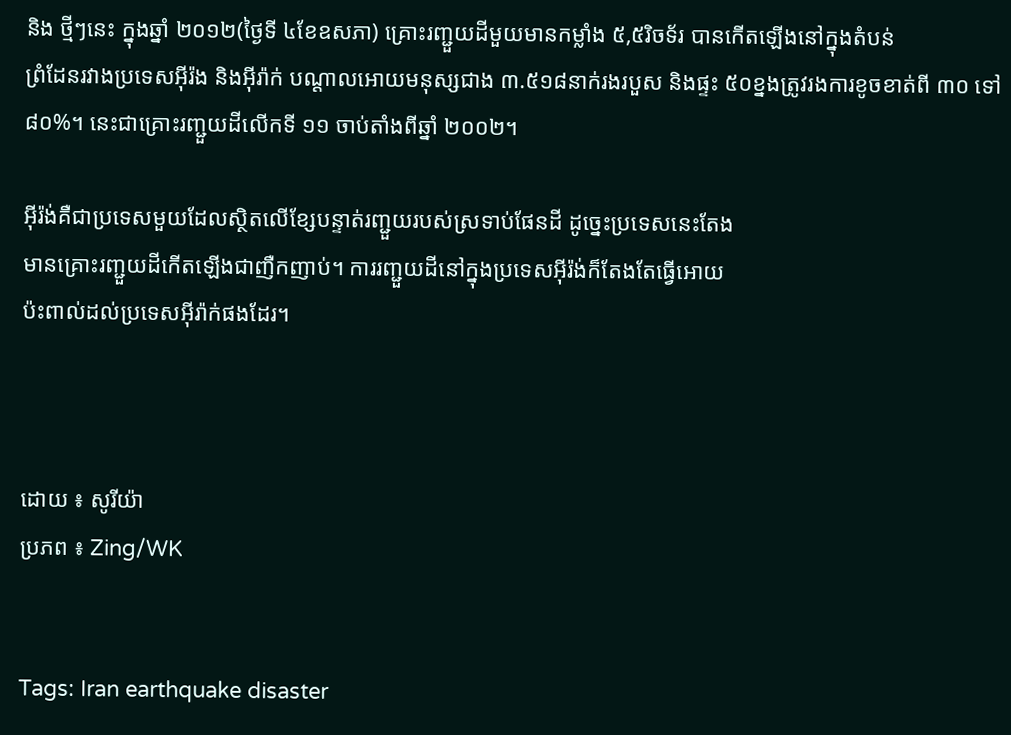និង ថ្មីៗនេះ ក្នុងឆ្នាំ ២០១២(ថ្ងៃទី ៤ខែឧសភា) គ្រោះរញ្ជួយដីមួយមានកម្លាំង ៥,៥រិចទ័រ បានកើតឡើងនៅក្នុងតំបន់
ព្រំដែនរវាងប្រទេសអ៊ីរ៉ង និងអ៊ីរ៉ាក់ បណ្ដាលអោយមនុស្សជាង ៣.៥១៨នាក់រងរបួស និងផ្ទះ ៥០ខ្នងត្រូវរងការខូចខាត់ពី ៣០ ទៅ ៨០%។ នេះជាគ្រោះរញ្ជួយដីលើកទី ១១ ចាប់តាំងពីឆ្នាំ ២០០២។

អ៊ីរ៉ង់គឺជាប្រទេសមួយដែលស្ថិតលើខ្សែបន្ទាត់រញ្ជួយរបស់ស្រទាប់ផែនដី ដូច្នេះប្រទេសនេះតែង
មានគ្រោះរញ្ជួយដីកើតឡើងជាញឺកញាប់។ ការរញ្ជួយដីនៅក្នុងប្រទេសអ៊ីរ៉ង់ក៏តែងតែធ្វើអោយ
ប៉ះពាល់ដល់ប្រទេសអ៊ីរ៉ាក់ផងដែរ។



ដោយ ៖ សូរីយ៉ា
ប្រភព ៖ Zing/WK


Tags: Iran earthquake disaster